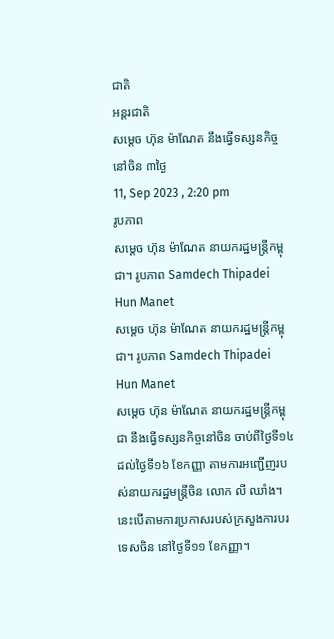ជាតិ
អន្តរជាតិ
សម្តេច ហ៊ុន ម៉ាណែត នឹងធ្វើទស្សនកិច្ចនៅចិន ៣ថ្ងៃ
11, Sep 2023 , 2:20 pm
រូបភាព
សម្តេច ហ៊ុន ម៉ាណែត នាយករដ្ឋមន្រ្តីកម្ពុជា។ រូបភាព Samdech Thipadei Hun Manet
សម្តេច ហ៊ុន ម៉ាណែត នាយករដ្ឋមន្រ្តីកម្ពុជា។ រូបភាព Samdech Thipadei Hun Manet
សម្តេច ហ៊ុន ម៉ាណែត នាយករដ្ឋមន្រ្តីកម្ពុជា នឹងធ្វើទស្សនកិច្ចនៅចិន ចាប់ពីថ្ងៃទី១៤ ដល់ថ្ងៃទី១៦ ខែកញ្ញា តាមការអញ្ជើញរបស់នាយករដ្ឋមន្រ្តីចិន លោក លី ឈាំង។ នេះបើតាមការប្រកាសរបស់ក្រសួងការបរទេសចិន នៅថ្ងៃទី១១ ខែកញ្ញា។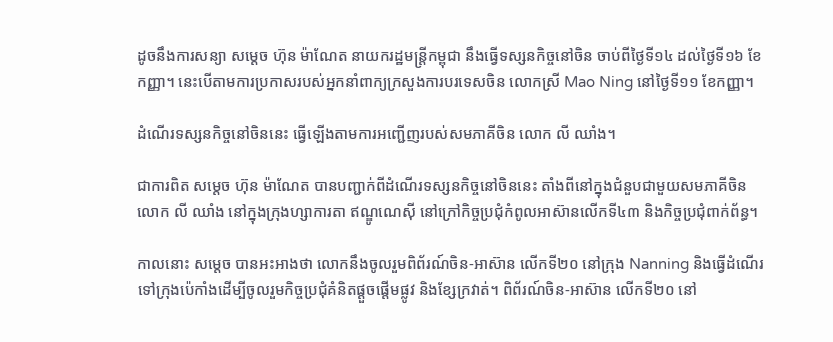ដូចនឹងការសន្យា សម្តេច ហ៊ុន ម៉ាណែត នាយករដ្ឋមន្រ្តីកម្ពុជា នឹងធ្វើទស្សនកិច្ចនៅចិន ចាប់ពីថ្ងៃទី១៤ ដល់ថ្ងៃទី១៦ ខែកញ្ញា។ នេះបើតាមការប្រកាសរបស់អ្នកនាំពាក្យក្រសួងការបរទេសចិន លោកស្រី Mao Ning នៅថ្ងៃទី១១ ខែកញ្ញា។

ដំណើរទស្សនកិច្ចនៅចិននេះ ធ្វើឡើងតាមការអញ្ជើញរបស់សមភាគីចិន លោក លី ឈាំង។

ជាការពិត សម្តេច ហ៊ុន ម៉ាណែត បានបញ្ជាក់ពីដំណើរទស្សនកិច្ចនៅចិននេះ តាំងពីនៅក្នុងជំនួបជាមួយសមភាគីចិន លោក លី ឈាំង នៅក្នុងក្រុងហ្សាការតា ឥណ្ឌូណេស៊ី នៅក្រៅកិច្ចប្រជុំកំពូលអាស៊ានលើកទី៤៣ និងកិច្ចប្រជុំពាក់ព័ន្ធ។

កាលនោះ សម្តេច បានអះអាងថា លោកនឹងចូលរួមពិព័រណ៍ចិន-អាស៊ាន លើកទី២០ នៅក្រុង Nanning និងធ្វើដំណើរទៅក្រុងប៉េកាំងដើម្បីចូលរួមកិច្ចប្រជុំគំនិតផ្តួចផ្តើមផ្លូវ និងខ្សែក្រវាត់។ ពិព័រណ៍ចិន-អាស៊ាន លើកទី២០ នៅ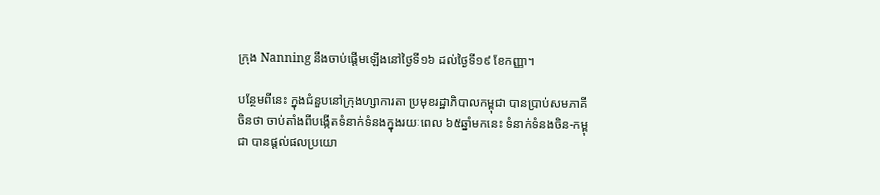ក្រុង Nanning នឹងចាប់ផ្តើមឡើងនៅថ្ងៃទី១៦ ដល់ថ្ងៃទី១៩ ខែកញ្ញា។

បន្ថែមពីនេះ ក្នុងជំនួបនៅក្រុងហ្សាការតា ប្រមុខរដ្ឋាភិបាលកម្ពុជា បានប្រាប់សមភាគីចិនថា ចាប់តាំងពីបង្កើតទំនាក់ទំនងក្នុងរយៈពេល ៦៥ឆ្នាំមកនេះ ទំនាក់ទំនងចិន-កម្ពុជា បានផ្តល់ផលប្រយោ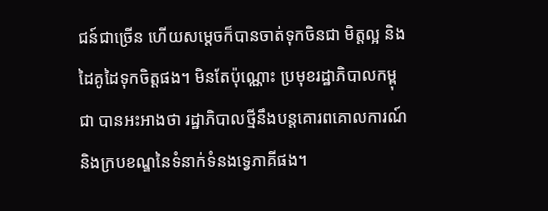ជន៍ជាច្រើន ហើយសម្តេចក៏បានចាត់ទុកចិនជា មិត្តល្អ និងដៃគូដៃទុកចិត្តផង។ មិនតែប៉ុណ្ណោះ ប្រមុខរដ្ឋាភិបាលកម្ពុជា បានអះអាងថា រដ្ឋាភិបាលថ្មីនឹងបន្តគោរពគោលការណ៍ និងក្របខណ្ឌនៃទំនាក់ទំនងទ្វេភាគីផង។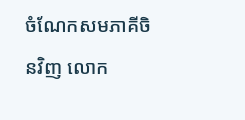ចំណែកសមភាគីចិនវិញ លោក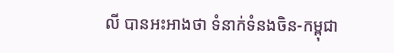លី បានអះអាងថា ទំនាក់ទំនងចិន-កម្ពុជា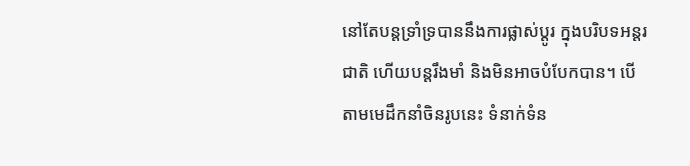នៅតែបន្តទ្រាំទ្របាននឹងការផ្លាស់ប្តូរ ក្នុងបរិបទអន្តរជាតិ ហើយបន្តរឹងមាំ និងមិនអាចបំបែកបាន។ បើតាមមេដឹកនាំចិនរូបនេះ ទំនាក់ទំន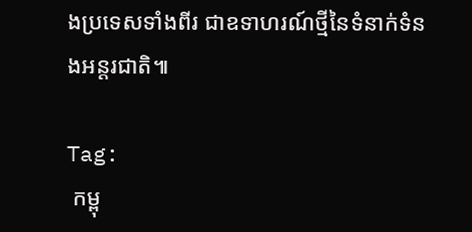ងប្រទេសទាំងពីរ ជាឧទាហរណ៍ថ្មីនៃទំនាក់ទំនងអន្តរជាតិ៕

Tag:
 កម្ពុ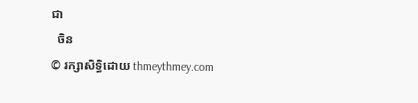ជា
  ចិន
© រក្សាសិទ្ធិដោយ thmeythmey.com